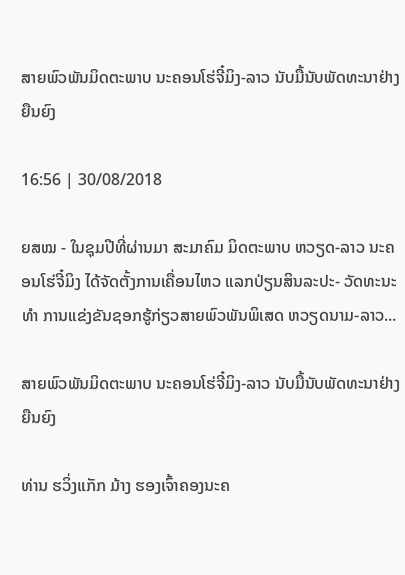ສາຍພົວພັນມິດຕະພາບ ນະຄອນໂຮ່ຈີ໋ມິງ-ລາວ ນັບມື້ນັບພັດທະນາຢ່າງຍືນຍົງ

16:56 | 30/08/2018

ຍສໝ - ໃນຊຸມປີທີ່ຜ່ານມາ ສະມາຄົມ ມິດຕະພາບ ຫວຽດ-ລາວ ນະຄອນໂຮ່ຈີ໋ມິງ ໄດ້ຈັດຕັ້ງການເຄື່ອນໄຫວ ແລກປ່ຽນສິນລະປະ- ວັດທະນະທຳ ການແຂ່ງຂັນຊອກຮູ້ກ່ຽວສາຍພົວພັນພິເສດ ຫວຽດນາມ-ລາວ...

ສາຍພົວພັນມິດຕະພາບ ນະຄອນໂຮ່ຈີ໋ມິງ-ລາວ ນັບມື້ນັບພັດທະນາຢ່າງຍືນຍົງ

ທ່ານ ຮວິ່ງແກັກ ມ້າງ ຮອງເຈົ້າຄອງນະຄ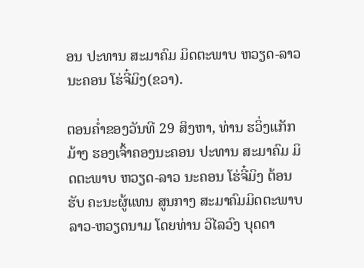ອນ ປະທານ ສະມາຄົມ ມິດຕະພາບ ຫວຽດ-ລາວ ນະຄອນ ໂຮ່ຈີ໋ມິງ(ຂວາ).

ຕອນຄ່ຳຂອງວັນທີ 29 ສິງຫາ, ທ່ານ ຮວິ່ງແກັກມ້າງ ຮອງເຈົ້າຄອງນະຄອນ ປະທານ ສະມາຄົມ ມິດຕະພາບ ຫວຽດ-ລາວ ນະຄອນ ໂຮ່ຈີ໋ມິງ ຕ້ອນຮັບ ຄະນະຜູ້ແທນ ສູນກາງ ສະມາຄົມມິດຕະພາບ ລາວ-ຫວຽດນາມ ໂດຍທ່ານ ວິໄລວົງ ບຸດດາ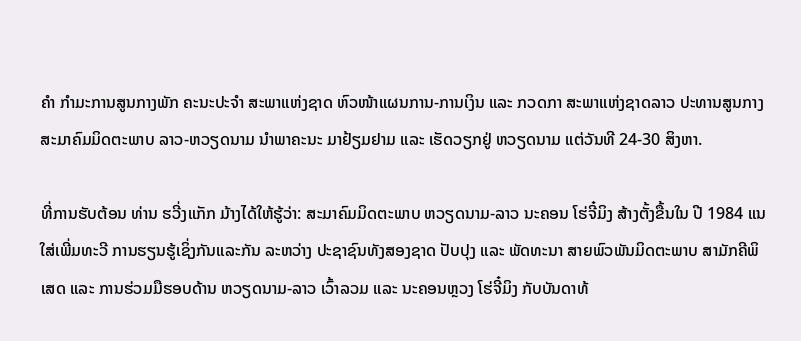ຄຳ ກຳມະການສູນກາງພັກ ຄະນະປະຈຳ ສະພາແຫ່ງຊາດ ຫົວໜ້າແຜນການ-ການເງິນ ແລະ ກວດກາ ສະພາແຫ່ງຊາດລາວ ປະທານສູນກາງ ສະມາຄົມມິດຕະພາບ ລາວ-ຫວຽດນາມ ນຳພາຄະນະ ມາຢ້ຽມຢາມ ແລະ ເຮັດວຽກຢູ່ ຫວຽດນາມ ແຕ່ວັນທີ 24-30 ສິງຫາ.

ທີ່ການຮັບຕ້ອນ ທ່ານ ຮວີ່ງແກັກ ມ້າງໄດ້ໃຫ້ຮູ້ວ່າ: ສະມາຄົມມິດຕະພາບ ຫວຽດນາມ-ລາວ ນະຄອນ ໂຮ່ຈີ໋ມິງ ສ້າງຕັ້ງຂື້ນໃນ ປີ 1984 ແນໃສ່ເພີ່ມທະວີ ການຮຽນຮູ້ເຊິ່ງກັນແລະກັນ ລະຫວ່າງ ປະຊາຊົນທັງສອງຊາດ ປັບປຸງ ແລະ ພັດທະນາ ສາຍພົວພັນມິດຕະພາບ ສາມັກຄີພິເສດ ແລະ ການຮ່ວມມືຮອບດ້ານ ຫວຽດນາມ-ລາວ ເວົ້າລວມ ແລະ ນະຄອນຫຼວງ ໂຮ່ຈີ໋ມິງ ກັບບັນດາທ້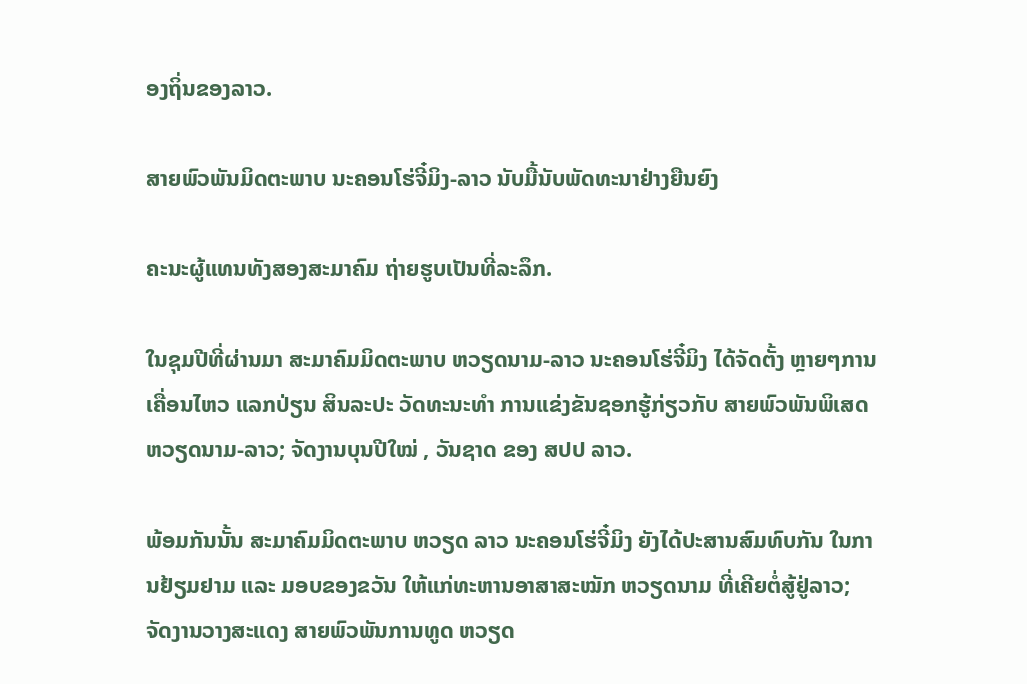ອງຖິ່ນຂອງລາວ.

ສາຍພົວພັນມິດຕະພາບ ນະຄອນໂຮ່ຈີ໋ມິງ-ລາວ ນັບມື້ນັບພັດທະນາຢ່າງຍືນຍົງ

ຄະນະຜູ້ແທນທັງສອງສະມາຄົມ ຖ່າຍຮູບເປັນທີ່ລະລຶກ.

ໃນຊຸມປີທີ່ຜ່ານມາ ສະມາຄົມມິດຕະພາບ ຫວຽດນາມ-ລາວ ນະຄອນໂຮ່ຈີ໋ມິງ ໄດ້ຈັດຕັ້ງ ຫຼາຍໆການເຄື່ອນໄຫວ ແລກປ່ຽນ ສິນລະປະ ວັດທະນະທຳ ການແຂ່ງຂັນຊອກຮູ້ກ່ຽວກັບ ສາຍພົວພັນພິເສດ ຫວຽດນາມ-ລາວ; ຈັດງານບຸນປີໃໝ່ , ວັນຊາດ ຂອງ ສປປ ລາວ.

ພ້ອມກັນນັ້ນ ສະມາຄົມມິດຕະພາບ ຫວຽດ ລາວ ນະຄອນໂຮ່ຈີ໋ມິງ ຍັງໄດ້ປະສານສົມທົບກັນ ໃນການຢ້ຽມຢາມ ແລະ ມອບຂອງຂວັນ ໃຫ້ແກ່ທະຫານອາສາສະໝັກ ຫວຽດນາມ ທີ່ເຄີຍຕໍ່ສູ້ຢູ່ລາວ; ຈັດງານວາງສະແດງ ສາຍພົວພັນການທູດ ຫວຽດ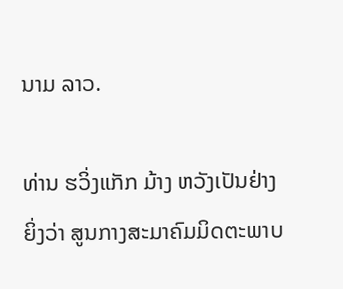ນາມ ລາວ.

ທ່ານ ຮວິ່ງແກັກ ມ້າງ ຫວັງເປັນຢ່າງຍິ່ງວ່າ ສູນກາງສະມາຄົມມິດຕະພາບ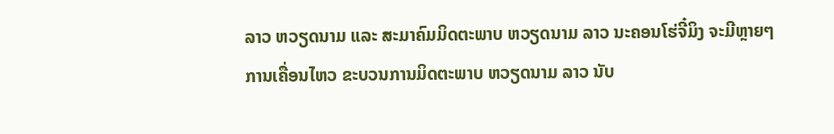ລາວ ຫວຽດນາມ ແລະ ສະມາຄົມມິດຕະພາບ ຫວຽດນາມ ລາວ ນະຄອນໂຮ່ຈີ໋ມິງ ຈະມີຫຼາຍໆການເຄື່ອນໄຫວ ຂະບວນການມິດຕະພາບ ຫວຽດນາມ ລາວ ນັບ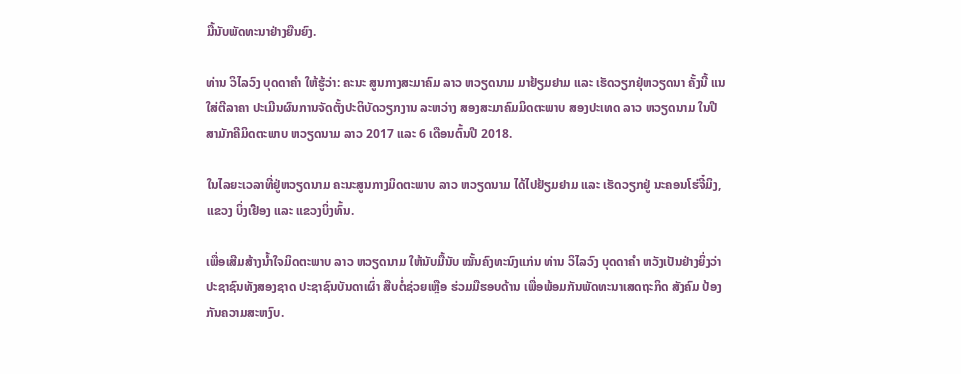ມື້ນັບພັດທະນາຢ່າງຍືນຍົງ.

ທ່ານ ວິໄລວົງ ບຸດດາຄຳ ໃຫ້ຮູ້ວ່າ: ຄະນະ ສູນກາງສະມາຄົມ ລາວ ຫວຽດນາມ ມາຢ້ຽມຢາມ ແລະ ເຮັດວຽກຢຸ່ຫວຽດນາ ຄັ້ງນີ້ ແນໃສ່ຕີລາຄາ ປະເມີນຜົນການຈັດຕັ້ງປະຕິບັດວຽກງານ ລະຫວ່າງ ສອງສະມາຄົມມິດຕະພາບ ສອງປະເທດ ລາວ ຫວຽດນາມ ໃນປີ ສາມັກຄີມິດຕະພາບ ຫວຽດນາມ ລາວ 2017 ແລະ 6 ເດືອນຕົ້ນປີ 2018.

ໃນໄລຍະເວລາທີ່ຢູ່ຫວຽດນາມ ຄະນະສູນກາງມິດຕະພາບ ລາວ ຫວຽດນາມ ໄດ້ໄປຢ້ຽມຢາມ ແລະ ເຮັດວຽກຢູ່ ນະຄອນໂຮ່ຈີ໋ມິງ, ແຂວງ ບິ່ງເຢືອງ ແລະ ແຂວງບິ່ງທົ້ນ.

ເພື່ອເສີມສ້າງນ້ຳໃຈມິດຕະພາບ ລາວ ຫວຽດນາມ ໃຫ້ນັບມື້ນັບ ໝັ້ນຄົງທະນົງແກ່ນ ທ່ານ ວິໄລວົງ ບຸດດາຄຳ ຫວັງເປັນຢ່າງຍິ່ງວ່າ ປະຊາຊົນທັງສອງຊາດ ປະຊາຊົນບັນດາເຜົ່າ ສືບຕໍ່ຊ່ວຍເຫຼືອ ຮ່ວມມືຮອບດ້ານ ເພື່ອພ້ອມກັນພັດທະນາເສດຖະກິດ ສັງຄົມ ປ້ອງກັນຄວາມສະຫງົບ.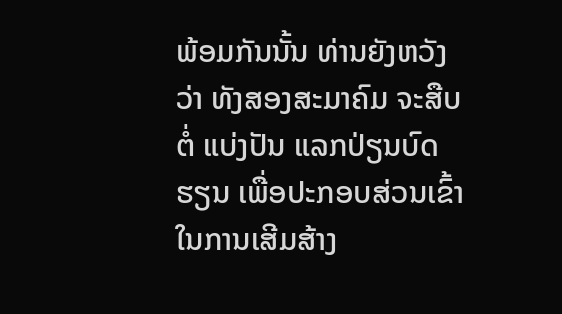ພ້ອມກັນນັ້ນ ທ່ານຍັງຫວັງວ່າ ທັງສອງສະມາຄົມ ຈະສືບຕໍ່ ແບ່ງປັນ ແລກປ່ຽນບົດຮຽນ ເພື່ອປະກອບສ່ວນເຂົ້າໃນການເສີມສ້າງ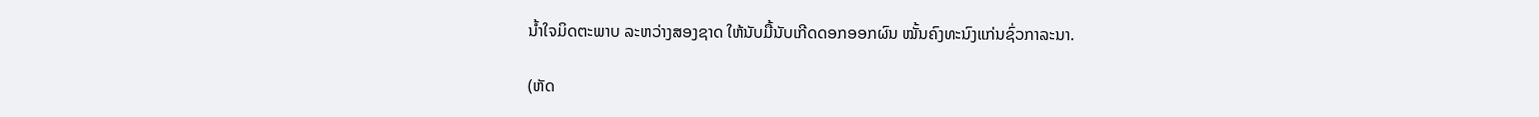ນ້ຳໃຈມິດຕະພາບ ລະຫວ່າງສອງຊາດ ໃຫ້ນັບມື້ນັບເກີດດອກອອກຜົນ ໝັ້ນຄົງທະນົງແກ່ນຊົ່ວກາລະນາ.

(ຫັດ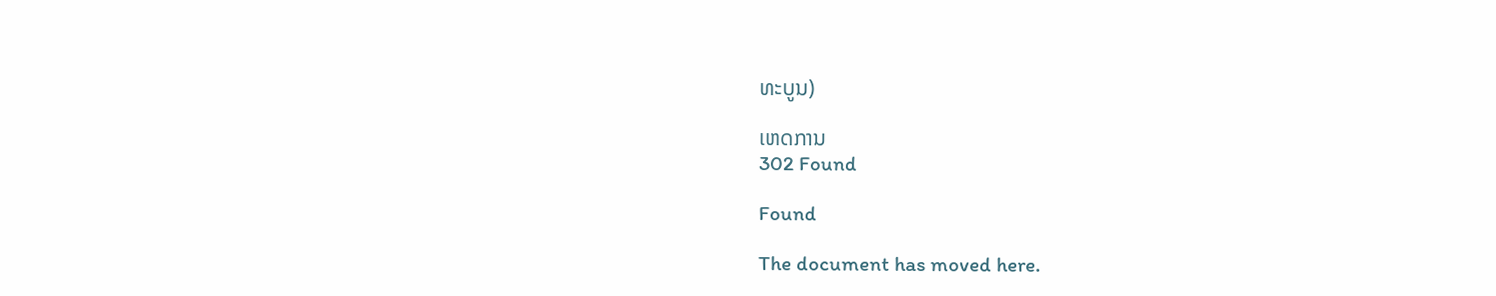ທະບູນ)

ເຫດການ
302 Found

Found

The document has moved here.